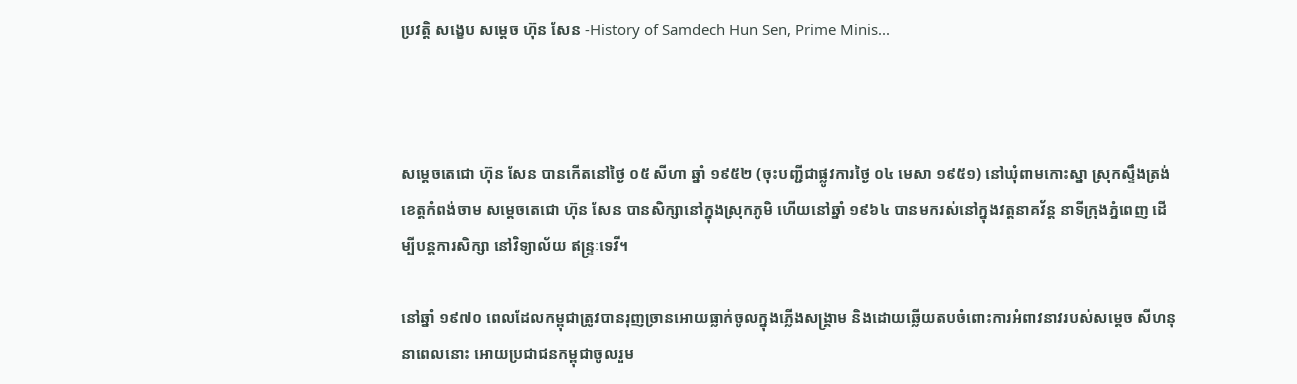ប្រវត្តិ សង្ខេប សម្ដេច ហ៊ុន សែន -History of Samdech Hun Sen, Prime Minis...



សម្តេចតេជោ ហ៊ុន សែន បានកើតនៅថ្ងៃ ០៥ សីហា ឆ្នាំ ១៩៥២ (ចុះបញ្ជីជាផ្លូវការថ្ងៃ ០៤ មេសា ១៩៥១) នៅឃុំពាមកោះស្នា ស្រុកស្ទឹងត្រង់ ខេត្តកំពង់ចាម សម្តេចតេជោ ហ៊ុន សែន បានសិក្សានៅក្នុងស្រុកភូមិ ហើយនៅឆ្នាំ ១៩៦៤ បានមករស់នៅក្នុងវត្តនាគវ័ន្ត នាទីក្រុងភ្នំពេញ ដើម្បីបន្តការសិក្សា នៅវិទ្យាល័យ ឥន្ទ្រៈទេវី។

នៅឆ្នាំ ១៩៧០ ពេលដែលកម្ពុជាត្រូវបានរុញច្រានអោយធ្លាក់ចូលក្នុងភ្លើងសង្រ្គាម និងដោយឆ្លើយតបចំពោះការអំពាវនាវរបស់សម្តេច សីហនុ នាពេលនោះ អោយប្រជាជនកម្ពុជាចូលរួម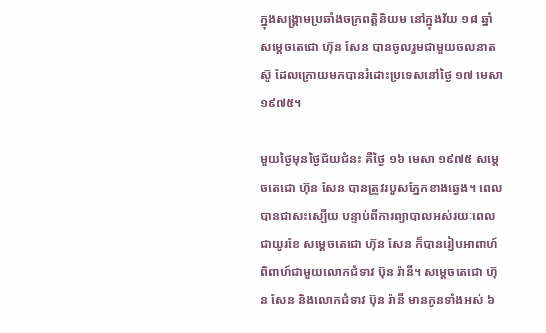ក្នុងសង្រ្គាមប្រឆាំងចក្រពត្តិនិយម នៅក្នុងវ័យ ១៨ ឆ្នាំ សម្តេចតេជោ ហ៊ុន សែន បានចូលរួមជាមួយចលនាតស៊ូ ដែលក្រោយមកបានរំដោះប្រទេសនៅថ្ងៃ ១៧ មេសា ១៩៧៥។

មួយថ្ងៃមុនថ្ងៃជ័យជំនះ គឺថ្ងៃ ១៦ មេសា ១៩៧៥ សម្តេចតេជោ ហ៊ុន សែន បានត្រូវរបួសភ្នែកខាងឆ្វេង។ ពេលបានជាសះស្បើយ បន្ទាប់ពីការព្យាបាលអស់រយៈពេលជាយូរខែ សម្តេចតេជោ ហ៊ុន សែន ក៏បានរៀបអាពាហ៍ពិពាហ៍ជាមួយលោកជំទាវ ប៊ុន រ៉ានី។ សម្តេចតេជោ ហ៊ុន សែន និងលោកជំទាវ ប៊ុន រ៉ានី មានកូនទាំងអស់ ៦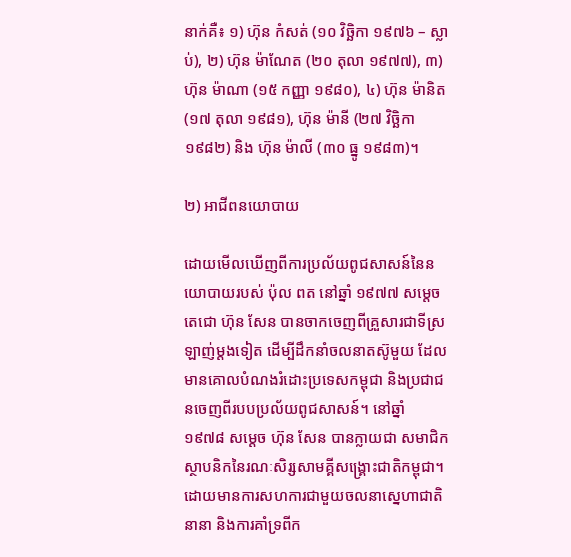នាក់គឺ៖ ១) ហ៊ុន កំសត់ (១០ វិច្ឆិកា ១៩៧៦ – ស្លាប់), ២) ហ៊ុន ម៉ាណែត (២០ តុលា ១៩៧៧), ៣) ហ៊ុន ម៉ាណា (១៥ កញ្ញា ១៩៨០), ៤) ហ៊ុន ម៉ានិត (១៧ តុលា ១៩៨១), ហ៊ុន ម៉ានី (២៧ វិច្ឆិកា ១៩៨២) និង ហ៊ុន ម៉ាលី (៣០ ធ្នូ ១៩៨៣)។

២) អាជីពនយោបាយ

ដោយមើលឃើញពីការប្រល័យពូជសាសន៍នៃនយោបាយរបស់ ប៉ុល ពត នៅឆ្នាំ ១៩៧៧ សម្តេចតេជោ ហ៊ុន សែន បានចាកចេញពីគ្រួសារជាទីស្រឡាញ់ម្តងទៀត ដើម្បីដឹកនាំចលនាតស៊ូមួយ ដែលមានគោលបំណងរំដោះប្រទេសកម្ពុជា និងប្រជាជនចេញពីរបបប្រល័យពូជសាសន៍។ នៅឆ្នាំ ១៩៧៨ សម្តេច ហ៊ុន សែន បានក្លាយជា សមាជិកស្ថាបនិកនៃរណៈសិរ្សសាមគ្គីសង្គ្រោះជាតិកម្ពុជា។ ដោយមានការសហការជាមួយចលនាស្នេហាជាតិនានា និងការគាំទ្រពីក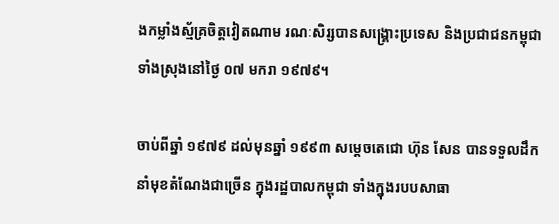ងកម្លាំងស្ម័គ្រចិត្តវៀតណាម រណៈសិរ្សបានសង្គ្រោះប្រទេស និងប្រជាជនកម្ពុជាទាំងស្រុងនៅថ្ងៃ ០៧ មករា ១៩៧៩។

ចាប់ពីឆ្នាំ ១៩៧៩ ដល់មុនឆ្នាំ ១៩៩៣ សម្តេចតេជោ ហ៊ុន សែន បានទទួលដឹកនាំមុខតំណែងជាច្រើន ក្នុងរដ្ឋបាលកម្ពុជា ទាំងក្នុងរបបសាធា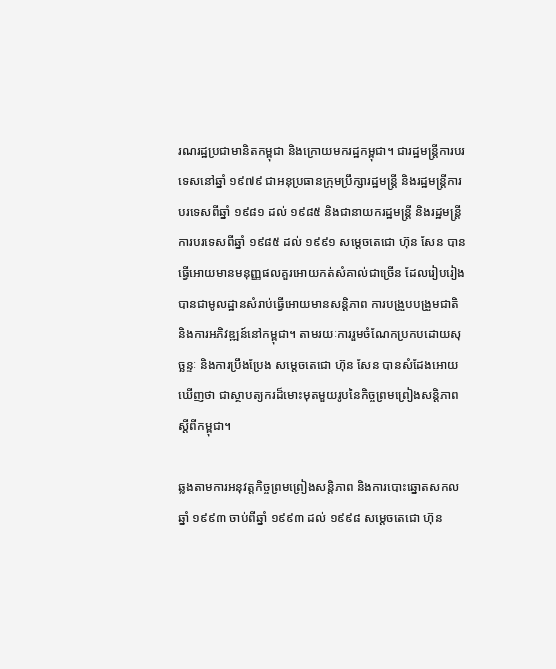រណរដ្ឋប្រជាមានិតកម្ពុជា និងក្រោយមករដ្ឋកម្ពុជា។ ជារដ្ឋមន្ត្រីការបរទេសនៅឆ្នាំ ១៩៧៩ ជាអនុប្រធានក្រុមប្រឹក្សារដ្ឋមន្រ្តី និងរដ្ឋមន្ត្រីការបរទេសពីឆ្នាំ ១៩៨១ ដល់ ១៩៨៥ និងជានាយករដ្ឋមន្ត្រី និងរដ្ឋមន្ត្រីការបរទេសពីឆ្នាំ ១៩៨៥ ដល់ ១៩៩១ សម្តេចតេជោ ហ៊ុន សែន បានធ្វើអោយមានមនុញ្ញផលគួរអោយកត់សំគាល់ជាច្រើន ដែលរៀបរៀងបានជាមូលដ្ឋានសំរាប់ធ្វើអោយមានសន្តិភាព ការបង្រួបបង្រួមជាតិ និងការអភិវឌ្ឍន៍នៅកម្ពុជា។ តាមរយៈការរួមចំណែកប្រកបដោយសុច្ឆន្ទៈ និងការប្រឹងប្រែង សម្តេចតេជោ ហ៊ុន សែន បានសំដែងអោយឃើញថា ជាស្ថាបត្យករដ៏មោះមុតមួយរូបនៃកិច្ចព្រមព្រៀងសន្តិភាពស្តីពីកម្ពុជា។

ឆ្លងតាមការអនុវត្តកិច្ចព្រមព្រៀងសន្តិភាព និងការបោះឆ្នោតសកលឆ្នាំ ១៩៩៣ ចាប់ពីឆ្នាំ ១៩៩៣ ដល់ ១៩៩៨ សម្តេចតេជោ ហ៊ុន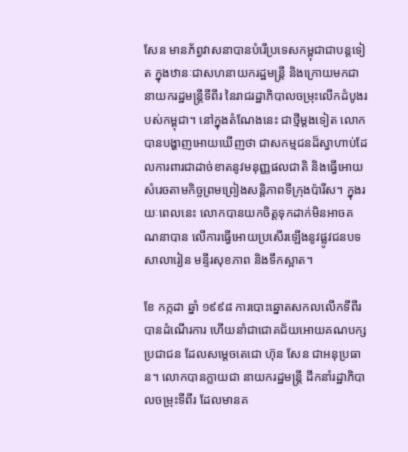សែន មានភ័ព្វវាសនាបានបំរើប្រទេសកម្ពុជាជាបន្តទៀត ក្នុងឋានៈជាសហនាយករដ្ឋមន្ត្រី និងក្រោយមកជានាយករដ្ឋមន្ត្រីទីពីរ នៃរាជរដ្ឋាភិបាលចម្រុះលើកដំបូងរបស់កម្ពុជា។ នៅក្នុងតំណែងនេះ ជាថ្មីម្តងទៀត លោកបានបង្ហាញអោយឃើញថា ជាសកម្មជនដ៏ស្វាហាប់ដែលការពារជាដាច់ខាតនូវមនុញ្ញផលជាតិ និងធ្វើអោយសំរេចតាមកិច្ចព្រមព្រៀងសន្តិភាពទីក្រុងប៉ារីស។ ក្នុងរយៈពេលនេះ លោកបានយកចិត្តទុកដាក់មិនអាចគណនាបាន លើការធ្វើអោយប្រសើរឡើងនូវផ្លូវជនបទ សាលារៀន មន្ទីរសុខភាព និងទឹកស្អាត។

ខែ កក្កដា ឆ្នាំ ១៩៩៨ ការបោះឆ្នោតសកលលើកទីពីរ បានដំណើរការ ហើយនាំជាជោគជ័យអោយគណបក្សប្រជាជន ដែលសម្តេចតេជោ ហ៊ុន សែន ជាអនុប្រធាន។ លោកបានក្លាយជា នាយករដ្ឋមន្រ្តី ដឹកនាំរដ្ឋាភិបាលចម្រុះទីពីរ ដែលមានគ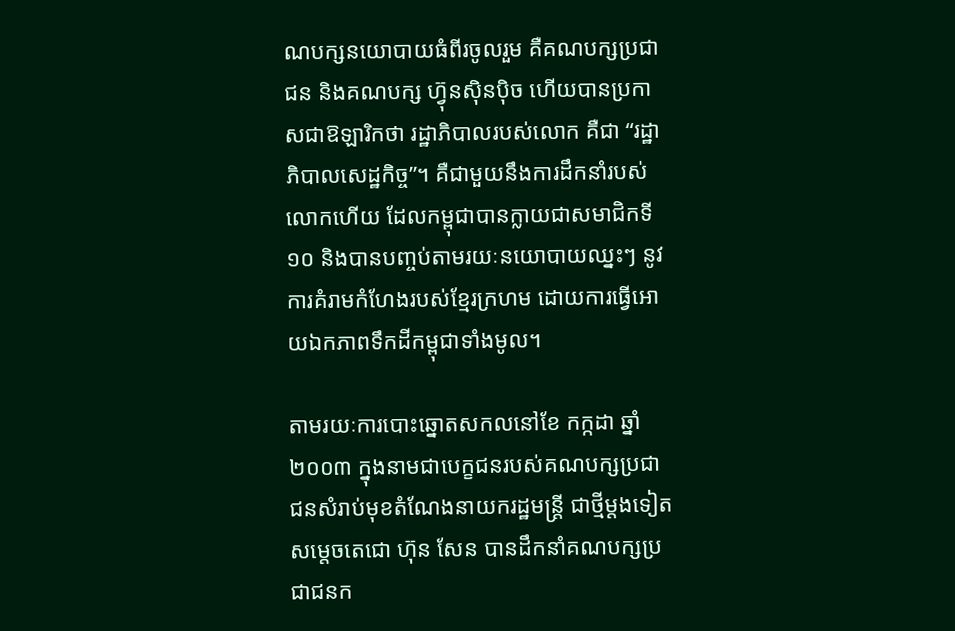ណបក្សនយោបាយធំពីរចូលរួម គឺគណបក្សប្រជាជន និងគណបក្ស ហ៊្វុនសុិនបុិច ហើយបានប្រកាសជាឱឡារិកថា រដ្ឋាភិបាលរបស់លោក គឺជា “រដ្ឋាភិបាលសេដ្ឋកិច្ច”។ គឺជាមួយនឹងការដឹកនាំរបស់លោកហើយ ដែលកម្ពុជាបានក្លាយជាសមាជិកទី ១០ និងបានបញ្ចប់តាមរយៈនយោបាយឈ្នះៗ នូវការគំរាមកំហែងរបស់ខ្មែរក្រហម ដោយការធ្វើអោយឯកភាពទឹកដីកម្ពុជាទាំងមូល។

តាមរយៈការបោះឆ្នោតសកលនៅខែ កក្កដា ឆ្នាំ ២០០៣ ក្នុងនាមជាបេក្ខជនរបស់គណបក្សប្រជាជនសំរាប់មុខតំណែងនាយករដ្ឋមន្ត្រី ជាថ្មីម្តងទៀត សម្តេចតេជោ ហ៊ុន សែន បានដឹកនាំគណបក្សប្រជាជនក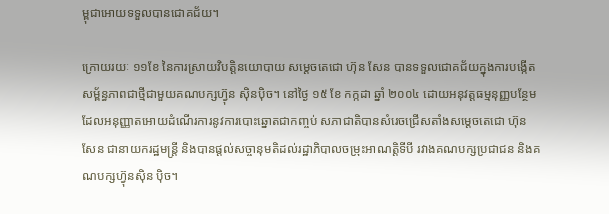ម្ពុជាអោយទទួលបានជោគជ័យ។

ក្រោយរយៈ ១១ខែ នៃការស្រាយវិបត្តិនយោបាយ សម្តេចតេជោ ហ៊ុន សែន បានទទួលជោគជ័យក្នុងការបង្កើតសម្ព័ន្ធភាពជាថ្មីជាមួយគណបក្សហ៊្វុន សុិនបុិច។ នៅថ្ងៃ ១៥ ខែ កក្កដា ឆ្នាំ ២០០៤ ដោយអនុវត្តធម្មនុញ្ញបន្ថែម ដែលអនុញ្ញាតអោយដំណើរការនូវការបោះឆ្នោតជាកញ្ចប់ សភាជាតិបានសំរេចជ្រើសតាំងសម្តេចតេជោ ហ៊ុន សែន ជានាយករដ្ឋមន្ត្រី និងបានផ្តល់សច្ចានុមតិដល់រដ្ឋាភិបាលចម្រុះអាណត្តិទីបី រវាងគណបក្សប្រជាជន និងគណបក្សហ្វ៊ុនសុិន បុិច។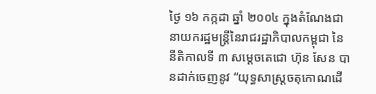ថ្ងៃ ១៦ កក្កដា ឆ្នាំ ២០០៤ ក្នុងតំណែងជានាយករដ្ឋមន្ត្រីនៃរាជរដ្ឋាភិបាលកម្ពុជា នៃនីតិកាលទី ៣ សម្តេចតេជោ ហ៊ុន សែន បានដាក់ចេញនូវ “យុទ្ធសាស្ត្រចតុកោណដើ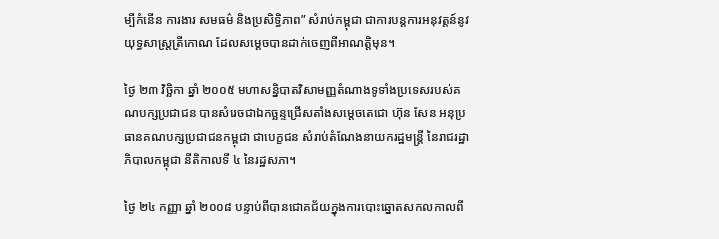ម្បីកំនើន ការងារ សមធម៌ និងប្រសិទ្ធិភាព” សំរាប់កម្ពុជា ជាការបន្តការអនុវត្តន៍នូវយុទ្ធសាស្ត្រត្រីកោណ ដែលសម្តេចបានដាក់ចេញពីអាណត្តិមុន។

ថ្ងៃ ២៣ វិច្ឆិកា ឆ្នាំ ២០០៥ មហាសន្និបាតវិសាមញ្ញតំណាងទូទាំងប្រទេសរបស់គណបក្សប្រជាជន បានសំរេចជាឯកច្ឆន្ទជ្រើសតាំងសម្តេចតេជោ ហ៊ុន សែន អនុប្រធានគណបក្សប្រជាជនកម្ពុជា ជាបេក្ខជន សំរាប់តំណែងនាយករដ្ឋមន្ត្រី នៃរាជរដ្ឋាភិបាលកម្ពុជា នីតិកាលទី ៤ នៃរដ្ឋសភា។

ថ្ងៃ ២៤ កញ្ញា ឆ្នាំ ២០០៨ បន្ទាប់ពីបានជោគជ័យក្នុងការបោះឆ្នោតសកលកាលពី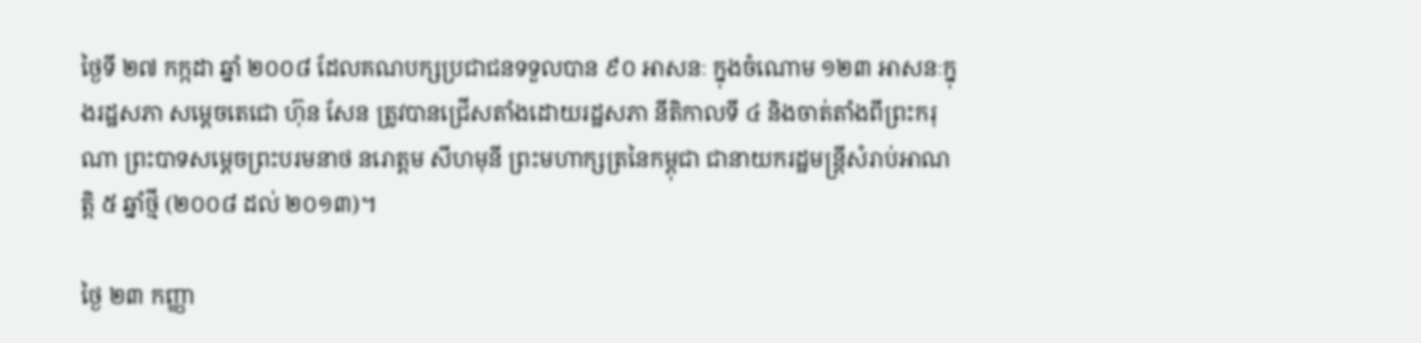ថ្ងៃទី ២៧ កក្កដា ឆ្នាំ ២០០៨ ដែលគណបក្សប្រជាជនទទួលបាន ៩០ អាសនៈ ក្នុងចំណោម ១២៣ អាសនៈក្នុងរដ្ឋសភា សម្តេចតេជោ ហ៊ុន សែន ត្រូវបានជ្រើសតាំងដោយរដ្ឋសភា នីតិកាលទី ៤ និងចាត់តាំងពីព្រះករុណា ព្រះបាទសម្តេចព្រះបរមនាថ នរោត្តម សីហមុនី ព្រះមហាក្សត្រនៃកម្ពុជា ជានាយករដ្ឋមន្ត្រីសំរាប់អាណត្តិ ៥ ឆ្នាំថ្មី (២០០៨ ដល់ ២០១៣)។

ថ្ងៃ ២៣ កញ្ញា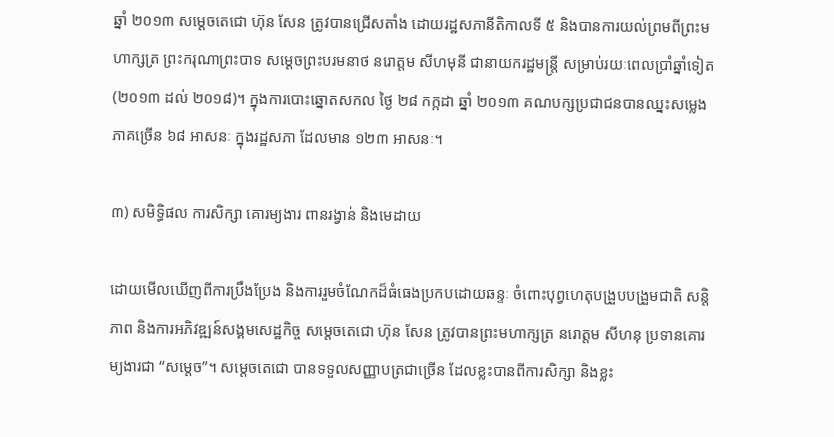ឆ្នាំ ២០១៣ សម្តេចតេជោ ហ៊ុន សែន ត្រូវបានជ្រើសតាំង ដោយរដ្ឋសភានីតិកាលទី ៥ និងបានការយល់ព្រមពីព្រះមហាក្សត្រ ព្រះករុណាព្រះបាទ សម្តេចព្រះបរមនាថ នរោត្តម សីហមុនី ជានាយករដ្ឋមន្ត្រី សម្រាប់រយៈពេលប្រាំឆ្នាំទៀត (២០១៣ ដល់ ២០១៨)។ ក្នុងការបោះឆ្នោតសកល ថ្ងៃ ២៨ កក្កដា ឆ្នាំ ២០១៣ គណបក្សប្រជាជនបានឈ្នះសម្លេងភាគច្រើន ៦៨ អាសនៈ ក្នុងរដ្ឋសភា ដែលមាន ១២៣ អាសនៈ។

៣) សមិទ្ធិផល ការសិក្សា គោរម្យងារ ពានរង្វាន់ និងមេដាយ

ដោយមើលឃើញពីការប្រឹងប្រែង និងការរួមចំណែកដ៏ធំធេងប្រកបដោយឆន្ទៈ ចំពោះបុព្វហេតុបង្រួបបង្រួមជាតិ សន្តិភាព និងការអភិវឌ្ឍន៍សង្គមសេដ្ឋកិច្ច សម្តេចតេជោ ហ៊ុន សែន ត្រូវបានព្រះមហាក្សត្រ នរោត្តម សីហនុ ប្រទានគោរម្យងារជា “សម្តេច”។ សម្តេចតេជោ បានទទួលសញ្ញាបត្រជាច្រើន ដែលខ្លះបានពីការសិក្សា និងខ្លះ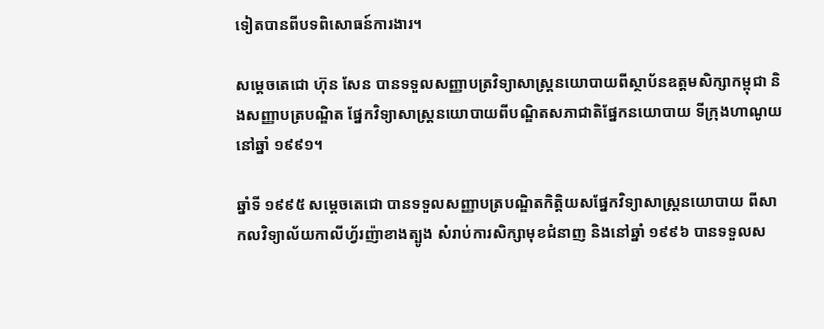ទៀតបានពីបទពិសោធន៍ការងារ។

សម្តេចតេជោ ហ៊ុន សែន បានទទួលសញ្ញាបត្រវិទ្យាសាស្ត្រនយោបាយពីស្ថាប័នឧត្តមសិក្សាកម្ពុជា និងសញ្ញាបត្របណ្ឌិត ផ្នែកវិទ្យាសាស្ត្រនយោបាយពីបណ្ឌិតសភាជាតិផ្នែកនយោបាយ ទីក្រុងហាណូយ នៅឆ្នាំ ១៩៩១។

ឆ្នាំទី ១៩៩៥ សម្តេចតេជោ បានទទួលសញ្ញាបត្របណ្ឌិតកិត្តិយសផ្នែកវិទ្យាសាស្ត្រនយោបាយ ពីសាកលវិទ្យាល័យកាលីហ្វ័រញ៉ាខាងត្បូង សំរាប់ការសិក្សាមុខជំនាញ និងនៅឆ្នាំ ១៩៩៦ បានទទួលស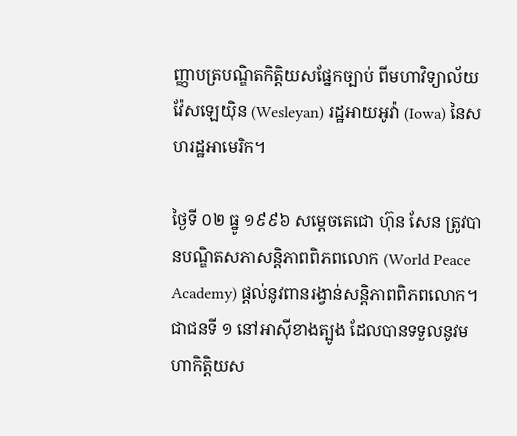ញ្ញាបត្របណ្ឌិតកិត្តិយសផ្នែកច្បាប់ ពីមហាវិទ្យាល័យ វ៉ែសឡេយ៉ិន (Wesleyan) រដ្ឋអាយអូវ៉ា (Iowa) នៃសហរដ្ឋអាមេរិក។

ថ្ងៃទី ០២ ធ្នូ ១៩៩៦ សម្តេចតេជោ ហ៊ុន សែន ត្រូវបានបណ្ឌិតសភាសន្តិភាពពិភពលោក (World Peace Academy) ផ្តល់នូវពានរង្វាន់សន្តិភាពពិភពលោក។ ជាជនទី ១ នៅអាស៊ីខាងត្បូង ដែលបានទទួលនូវមហាកិត្តិយស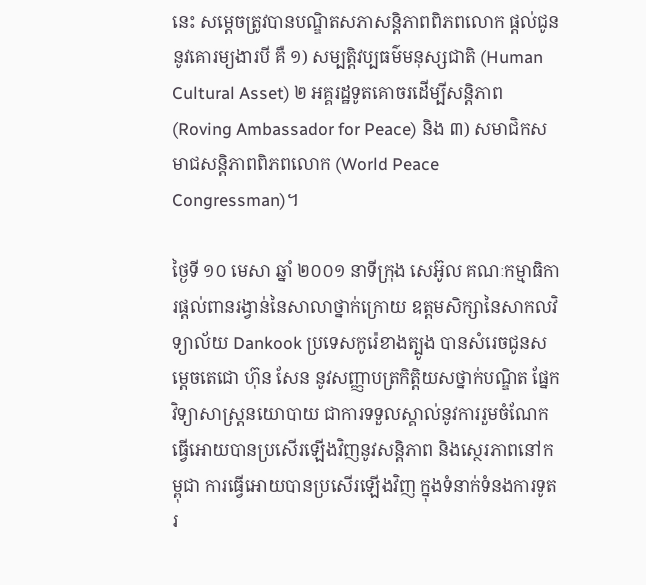នេះ សម្តេចត្រូវបានបណ្ឌិតសភាសន្តិភាពពិភពលោក ផ្តល់ជូននូវគោរម្យងារបី គឺ ១) សម្បតិ្តវប្បធម៌មនុស្សជាតិ (Human Cultural Asset) ២ អគ្គរដ្ឋទូតគោចរដើម្បីសន្តិភាព (Roving Ambassador for Peace) និង ៣) សមាជិកសមាជសន្តិភាពពិភពលោក (World Peace Congressman)។

ថ្ងៃទី ១០ មេសា ឆ្នាំ ២០០១ នាទីក្រុង សេអ៊ូល គណៈកម្មាធិការផ្តល់ពានរង្វាន់នៃសាលាថ្នាក់ក្រោយ ឧត្តមសិក្សានៃសាកលវិទ្យាល័យ Dankook ប្រទេសកូរ៉េខាងត្បូង បានសំរេចជូនសម្តេចតេជោ ហ៊ុន សែន នូវសញ្ញាបត្រកិត្តិយសថ្នាក់បណ្ឌិត ផ្នែកវិទ្យាសាស្ត្រនយោបាយ ជាការទទួលស្គាល់នូវការរួមចំណែក ធ្វើអោយបានប្រសើរឡើងវិញនូវសន្តិភាព និងស្ថេរភាពនៅកម្ពុជា ការធ្វើអោយបានប្រសើរឡើងវិញ ក្នុងទំនាក់ទំនងការទូតរ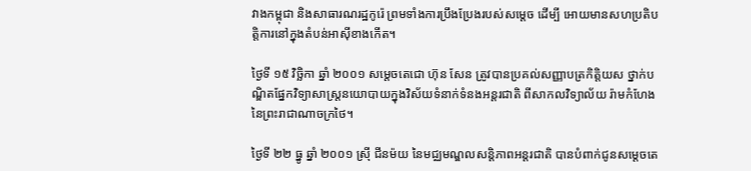វាងកម្ពុជា និងសាធារណរដ្ឋកូរ៉េ ព្រមទាំងការប្រឹងប្រែងរបស់សម្តេច ដើម្បី អោយមានសហប្រតិបត្តិការនៅក្នុងតំបន់អាស៊ីខាងកើត។

ថ្ងៃទី ១៥ វិច្ឆិកា ឆ្នាំ ២០០១ សម្តេចតេជោ ហ៊ុន សែន ត្រូវបានប្រគល់សញ្ញាបត្រកិត្តិយស ថ្នាក់បណ្ឌិតផ្នែកវិទ្យាសាស្ត្រនយោបាយក្នុងវិស័យទំនាក់ទំនងអន្តរជាតិ ពីសាកលវិទ្យាល័យ រ៉ាមកំហែង នៃព្រះរាជាណាចក្រថៃ។

ថ្ងៃទី ២២ ធ្នូ ឆ្នាំ ២០០១ ស្រ៊ី ជីនម៉យ នៃមជ្ឈមណ្ឌលសន្តិភាពអន្តរជាតិ បានបំពាក់ជូនសម្តេចតេ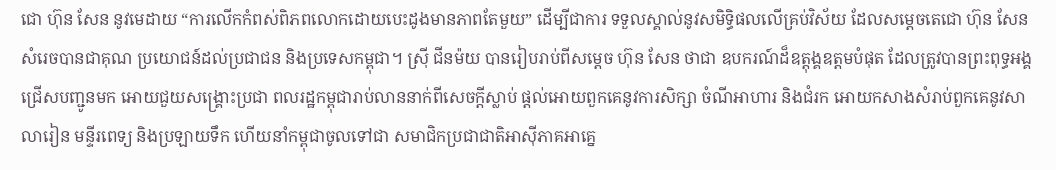ជោ ហ៊ុន សែន នូវមេដាយ “ការលើកកំពស់ពិភពលោកដោយបេះដូងមានភាពតែមួយ” ដើម្បីជាការ ទទួលស្គាល់នូវសមិទ្ធិផលលើគ្រប់វិស័យ ដែលសម្តេចតេជោ ហ៊ុន សែន សំរេចបានជាគុណ ប្រយោជន៍ដល់ប្រជាជន និងប្រទេសកម្ពុជា។ ស្រ៊ី ជីនម៉យ បានរៀបរាប់ពីសម្តេច ហ៊ុន សែន ថាជា ឧបករណ៍ដ៏ឧត្តុង្គឧត្តមបំផុត ដែលត្រូវបានព្រះពុទ្ធអង្គជ្រើសបញ្ជូនមក អោយជួយសង្គ្រោះប្រជា ពលរដ្ឋកម្ពុជារាប់លាននាក់ពីសេចក្តីស្លាប់ ផ្តល់អោយពួកគេនូវការសិក្សា ចំណីអាហារ និងជំរក អោយកសាងសំរាប់ពួកគេនូវសាលារៀន មន្ទីរពេទ្យ និងប្រឡាយទឹក ហើយនាំកម្ពុជាចូលទៅជា សមាជិកប្រជាជាតិអាស៊ីភាគអាគ្នេ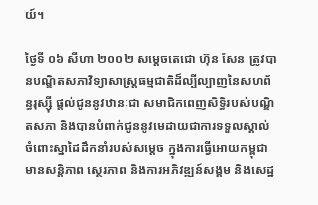យ៍។

ថ្ងៃទី ០៦ សីហា ២០០២ សម្តេចតេជោ ហ៊ុន សែន ត្រូវបានបណ្ឌិតសភាវិទ្យាសាស្ត្រធម្មជាតិដ៏ល្បីល្បាញនៃសហព័ន្ធរុស្ស៊ី ផ្តល់ជូននូវឋានៈជា សមាជិកពេញសិទ្ធិរបស់បណ្ឌិតសភា និងបានបំពាក់ជូននូវមេដាយជាការទទួលស្គាល់ចំពោះស្នាដៃដឹកនាំរបស់សម្តេច ក្នុងការធ្វើអោយកម្ពុជាមានសន្តិភាព ស្ថេរភាព និងការអភិវឌ្ឍន៍សង្គម និងសេដ្ឋ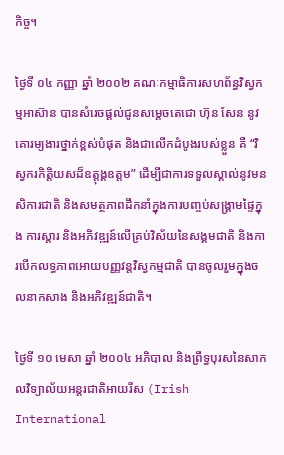កិច្ច។

ថ្ងៃទី ០៤ កញ្ញា ឆ្នាំ ២០០២ គណៈកម្មាធិការសហព័ន្ធវិស្វកម្មអាស៊ាន បានសំរេចផ្តល់ជូនសម្តេចតេជោ ហ៊ុន សែន នូវគោរម្យងារថ្នាក់ខ្ពស់បំផុត និងជាលើកដំបូងរបស់ខ្លួន គឺ “វិស្វករកិត្តិយសដ៏ឧត្តុង្គឧត្តម” ដើម្បីជាការទទួលស្គាល់នូវមនសិការជាតិ និងសមត្ថភាពដឹកនាំក្នុងការបញ្ចប់សង្គ្រាមផ្ទៃក្នុង ការស្តារ និងអភិវឌ្ឍន៍លើគ្រប់វិស័យនៃសង្គមជាតិ និងការបើកលទ្ធភាពអោយបញ្ញវន្តវិស្វកម្មជាតិ បានចូលរួមក្នុងចលនាកសាង និងអភិវឌ្ឍន៍ជាតិ។

ថ្ងៃទី ១០ មេសា ឆ្នាំ ២០០៤ អភិបាល និងព្រឹទ្ធបុរសនៃសាកលវិទ្យាល័យអន្តរជាតិអាយរីស (Irish International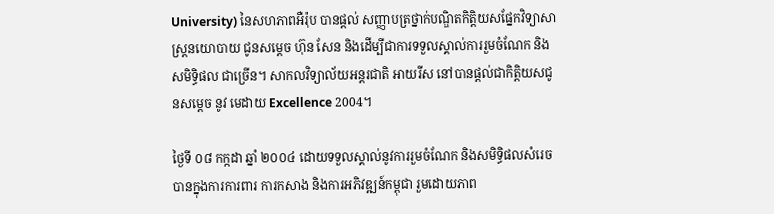University) នៃសហភាពអឺរ៉ុប បានផ្តល់ សញ្ញាបត្រថ្នាក់បណ្ឌិតកិត្តិយសផ្នែកវិទ្យាសាស្ត្រនយោបាយ ជូនសម្តេច ហ៊ុន សែន និងដើម្បីជាការទទួលស្គាល់ការរួមចំណែក និងសមិទ្ធិផល ជាច្រើន។ សាកលវិទ្យាល័យអន្តរជាតិ អាយរីស នៅបានផ្តល់ជាកិត្តិយសជូនសម្តេច នូវ មេដាយ Excellence 2004។

ថ្ងៃទី ០៨ កក្កដា ឆ្នាំ ២០០៤ ដោយទទួលស្គាល់នូវការរួមចំណែក និងសមិទ្ធិផលសំរេចបានក្នុងការការពារ ការកសាង និងការអភិវឌ្ឍន៍កម្ពុជា រួមដោយភាព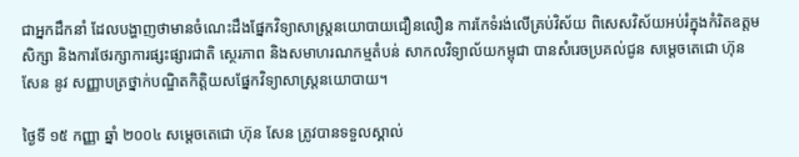ជាអ្នកដឹកនាំ ដែលបង្ហាញថាមានចំណេះដឹងផ្នែកវិទ្យាសាស្ត្រនយោបាយជឿនលឿន ការកែទំរង់លើគ្រប់វិស័យ ពិសេសវិស័យអប់រំក្នុងកំរិតឧត្តមសិក្សា និងការថែរក្សាការផ្សះផ្សារជាតិ ស្ថេរភាព និងសមាហរណកម្មតំបន់ សាកលវិទ្យាល័យកម្ពុជា បានសំរេចប្រគល់ជូន សម្តេចតេជោ ហ៊ុន សែន នូវ សញ្ញាបត្រថ្នាក់បណ្ឌិតកិត្តិយសផ្នែកវិទ្យាសាស្ត្រនយោបាយ។

ថ្ងៃទី ១៥ កញ្ញា ឆ្នាំ ២០០៤ សម្តេចតេជោ ហ៊ុន សែន ត្រូវបានទទួលស្គាល់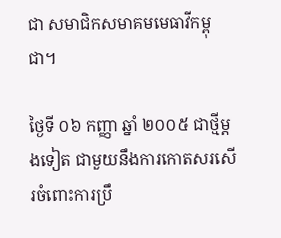ជា សមាជិកសមាគមមេធាវីកម្ពុជា។

ថ្ងៃទី ០៦ កញ្ញា ឆ្នាំ ២០០៥ ជាថ្មីម្តងទៀត ជាមួយនឹងការកោតសរសើរចំពោះការប្រឹ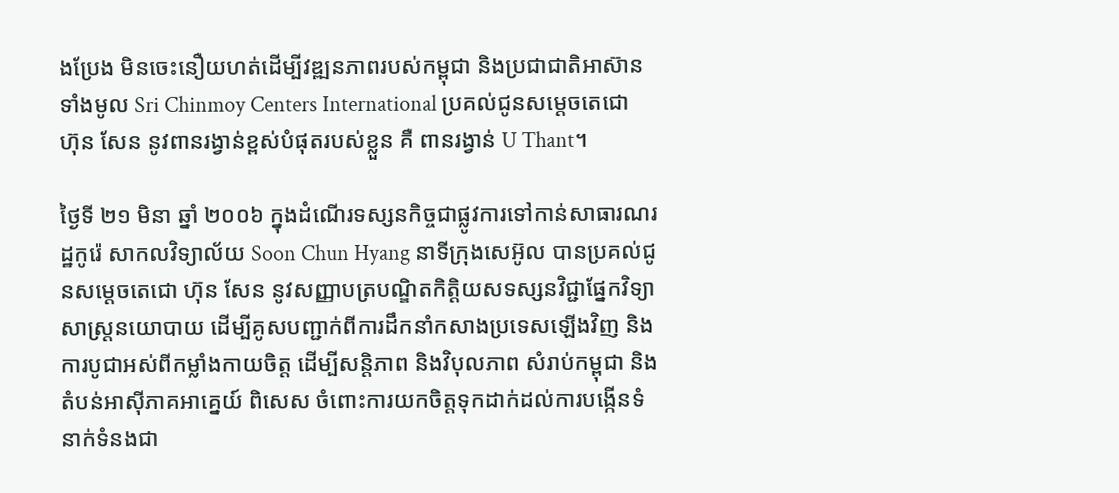ងប្រែង មិនចេះនឿយហត់ដើម្បីវឌ្ឍនភាពរបស់កម្ពុជា និងប្រជាជាតិអាស៊ានទាំងមូល Sri Chinmoy Centers International ប្រគល់ជូនសម្តេចតេជោ ហ៊ុន សែន នូវពានរង្វាន់ខ្ពស់បំផុតរបស់ខ្លួន គឺ ពានរង្វាន់ U Thant។

ថ្ងៃទី ២១ មិនា ឆ្នាំ ២០០៦ ក្នុងដំណើរទស្សនកិច្ចជាផ្លូវការទៅកាន់សាធារណរដ្ឋកូរ៉េ សាកលវិទ្យាល័យ Soon Chun Hyang នាទីក្រុងសេអ៊ូល បានប្រគល់ជូនសម្តេចតេជោ ហ៊ុន សែន នូវសញ្ញាបត្របណ្ឌិតកិត្តិយសទស្សនវិជ្ជាផ្នែកវិទ្យាសាស្ត្រនយោបាយ ដើម្បីគូសបញ្ជាក់ពីការដឹកនាំកសាងប្រទេសឡើងវិញ និងការបូជាអស់ពីកម្លាំងកាយចិត្ត ដើម្បីសន្តិភាព និងវិបុលភាព សំរាប់កម្ពុជា និងតំបន់អាស៊ីភាគអាគ្នេយ៍ ពិសេស ចំពោះការយកចិត្តទុកដាក់ដល់ការបង្កើនទំនាក់ទំនងជា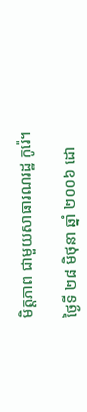មិត្តភាព ជាមួយសាធារណរដ្ឋ កូរ៉េ។

ថ្ងៃទី ២៨ មិថុនា ឆ្នាំ ២០០៦ ដោ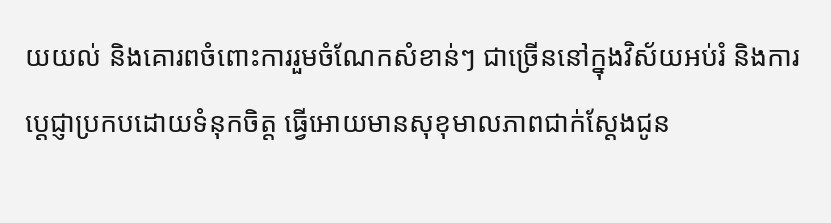យយល់ និងគោរពចំពោះការរួមចំណែកសំខាន់ៗ ជាច្រើននៅក្នុងវិស័យអប់រំ និងការប្តេជ្ញាប្រកបដោយទំនុកចិត្ត ធ្វើអោយមានសុខុមាលភាពជាក់ស្តែងជូន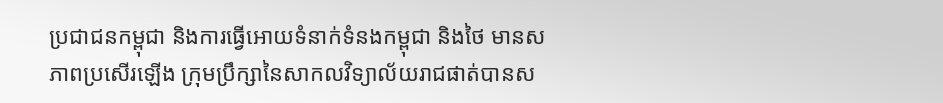ប្រជាជនកម្ពុជា និងការធ្វើអោយទំនាក់ទំនងកម្ពុជា និងថៃ មានសភាពប្រសើរឡើង ក្រុមប្រឹក្សានៃសាកលវិទ្យាល័យរាជផាត់បានស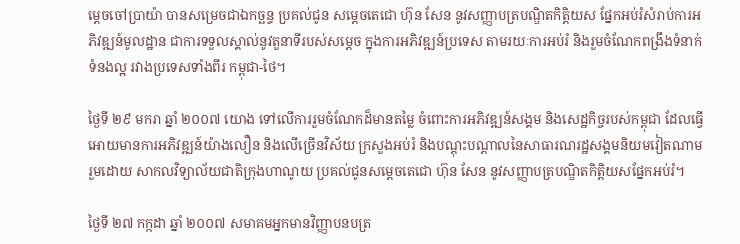ម្តេចចៅប្រាយ៉ា បានសម្រេចជាឯកច្ឆន្ទ ប្រគល់ជូន សម្តេចតេជោ ហ៊ុន សែន នូវសញ្ញាបត្របណ្ឌិតកិត្តិយស ផ្នែកអប់រំសំរាប់ការអភិវឌ្ឍន៍មូលដ្ឋាន ជាការទទួលស្គាល់នូវតួនាទីរបស់សម្តេច ក្នុងការអភិវឌ្ឍន៍ប្រទេស តាមរយៈការអប់រំ និងរួមចំណែកពង្រឹងទំនាក់ទំនងល្អ រវាងប្រទេសទាំងពីរ កម្ពុជា-ថៃ។

ថ្ងៃទី ២៩ មករា ឆ្នាំ ២០០៧ យោង ទៅលើការរួមចំណែកដ៏មានតម្លៃ ចំពោះការអភិវឌ្ឍន៍សង្គម និងសេដ្ឋកិច្ចរបស់កម្ពុជា ដែលធ្វើអោយមានការអភិវឌ្ឍន៍យ៉ាងលឿន និងលើច្រើនវិស័យ ក្រសួងអប់រំ និងបណ្តុះបណ្តាលនៃសាធារណរដ្ឋសង្គមនិយមវៀតណាម រួមដោយ សាកលវិទ្យាល័យជាតិក្រុងហាណូយ ប្រគល់ជូនសម្តេចតេជោ ហ៊ុន សែន នូវសញ្ញាបត្របណ្ឌិតកិត្តិយសផ្នែកអប់រំ។

ថ្ងៃទី ២៧ កក្កដា ឆ្នាំ ២០០៧ សមាគមអ្នកមានវិញ្ញាបនបត្រ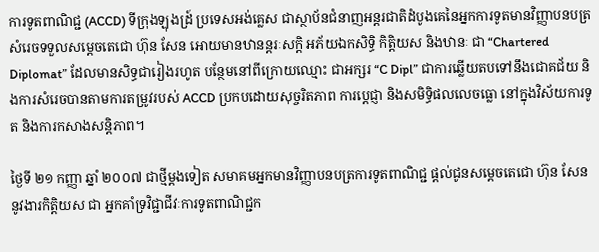ការទូតពាណិជ្ជ (ACCD) ទីក្រុងឡុងដ្រ៍ ប្រទេសអង់គ្លេស ជាស្ថាប័នជំនាញអន្តរជាតិដំបូងគេនៃអ្នកការទូតមានវិញ្ញាបនបត្រ សំរេចទទួលសម្តេចតេជោ ហ៊ុន សែន អោយមានឋានន្តរៈសក្តិ អភ័យឯកសិទ្ធិ កិត្តិយស និងឋានៈ ជា “Chartered Diplomat” ដែលមានសិទ្ធជារៀងរហូត បន្ថែមនៅពីក្រោយឈ្មោះ ជាអក្សរ “C Dipl” ជាការឆ្លើយតបទៅនឹងជោគជ័យ និងការសំរេចបានតាមការតម្រូវរបស់ ACCD ប្រកបដោយសុច្ចរិតភាព ការប្តេជ្ញា និងសមិទ្ធិផលលេចធ្លោ នៅក្នុងវិស័យការទូត និងការកសាងសន្តិភាព។

ថ្ងៃទី ២១ កញ្ញា ឆ្នាំ ២០០៧ ជាថ្មីម្តងទៀត សមាគមអ្នកមានវិញ្ញាបនបត្រការទូតពាណិជ្ជ ផ្តល់ជូនសម្តេចតេជោ ហ៊ុន សែន នូវងារកិត្តិយស ជា អ្នកគាំទ្រវិជ្ជាជីវៈការទូតពាណិជ្ជក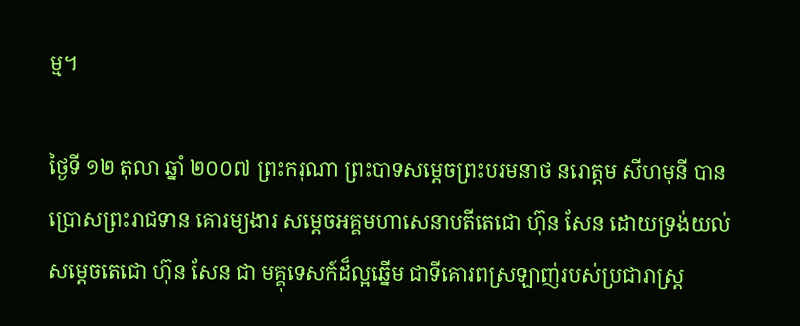ម្ម។

ថ្ងៃទី ១២ តុលា ឆ្នាំ ២០០៧ ព្រះករុណា ព្រះបាទសម្តេចព្រះបរមនាថ នរោត្តម សីហមុនី បានប្រោសព្រះរាជទាន គោរម្យងារ សម្តេចអគ្គមហាសេនាបតីតេជោ ហ៊ុន សែន ដោយទ្រង់យល់ សម្តេចតេជោ ហ៊ុន សែន ជា មគ្គុទេសក៍ដ៏ល្អឆ្នើម ជាទីគោរពស្រឡាញ់របស់ប្រជារាស្ត្រ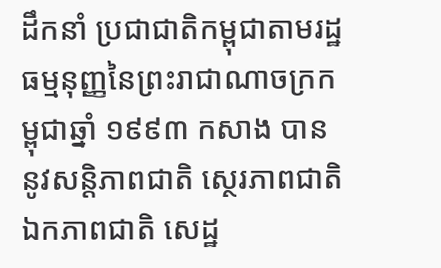ដឹកនាំ ប្រជាជាតិកម្ពុជាតាមរដ្ឋធម្មនុញ្ញនៃព្រះរាជាណាចក្រកម្ពុជាឆ្នាំ ១៩៩៣ កសាង បាននូវសន្តិភាពជាតិ ស្ថេរភាពជាតិ ឯកភាពជាតិ សេដ្ឋ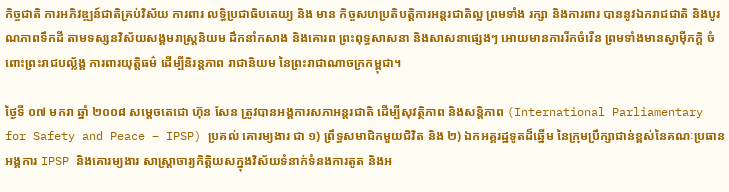កិច្ចជាតិ ការអភិវឌ្ឍន៍ជាតិគ្រប់វិស័យ ការពារ លទ្ធិប្រជាធិបតេយ្យ និង មាន កិច្ចសហប្រតិបត្តិការអន្តរជាតិល្អ ព្រមទាំង រក្សា និងការពារ បាននូវឯករាជជាតិ និងបូរណភាពទឹកដី តាមទស្សនវិស័យសង្គមរាស្រ្តនិយម ដឹកនាំកសាង និងគោរព ព្រះពុទ្ធសាសនា និងសាសនាផ្សេងៗ អោយមានការរីកចំរើន ព្រមទាំងមានស្វាម៉ីភក្តិ ចំពោះព្រះរាជបល្ល័ង្គ ការពារយុត្តិធម៌ ដើម្បីនិរន្តភាព រាជានិយម នៃព្រះរាជាណាចក្រកម្ពុជា។

ថ្ងៃទី ០៧ មករា ឆ្នាំ ២០០៨ សម្តេចតេជោ ហ៊ុន សែន ត្រូវបានអង្គការសភាអន្តរជាតិ ដើម្បីសុវត្ថិភាព និងសន្តិភាព (International Parliamentary for Safety and Peace – IPSP) ប្រគល់ គោរម្យងារ ជា ១) ព្រឹទ្ធសមាជិកមួយជិវិត និង ២) ឯកអគ្គរដ្ឋទូតដ៏ឆ្នើម នៃក្រុមប្រឹក្សាជាន់ខ្ពស់នៃគណៈប្រធានអង្គការ IPSP និងគោរម្យងារ សាស្ត្រាចារ្យកិត្តិយសក្នុងវិស័យទំនាក់ទំនងការតូត និងអ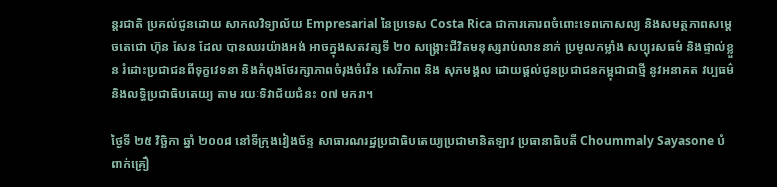ន្តរជាតិ ប្រគល់ជូនដោយ សាកលវិទ្យាល័យ Empresarial នៃប្រទេស Costa Rica ជាការគោរពចំពោះទេពកោសល្យ និងសមត្ថភាពសម្តេចតេជោ ហ៊ុន សែន ដែល បានឈរយ៉ាងអង់ អាចក្នុងសតវត្សទី ២០ សង្គ្រោះជីវិតមនុស្សរាប់លាននាក់ ប្រមូលកម្លាំង សប្បុរសធម៌ និងផ្ទាល់ខ្លួន រំដោះប្រជាជនពីទុក្ខវេទនា និងកំពុងថែរក្សាភាពចំរុងចំរើន សេរីភាព និង សុភមង្គល ដោយផ្តល់ជូនប្រជាជនកម្ពុជាជាថ្មី នូវអនាគត វប្បធម៌ និងលទ្ធិប្រជាធិបតេយ្យ តាម រយៈទិវាជ័យជំនះ ០៧ មករា។

ថ្ងៃទី ២៥ វិច្ឆិកា ឆ្នាំ ២០០៨ នៅទីក្រុងវៀងច័ន្ទ សាធារណរដ្ឋប្រជាធិបតេយ្យប្រជាមានិតឡាវ ប្រធានាធិបតី Choummaly Sayasone បំពាក់គ្រឿ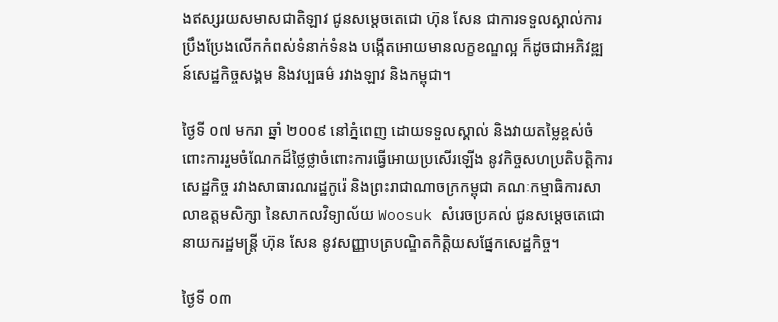ងឥស្សរយសមាសជាតិឡាវ ជូនសម្តេចតេជោ ហ៊ុន សែន ជាការទទួលស្គាល់ការប្រឹងប្រែងលើកកំពស់ទំនាក់ទំនង បង្កើតអោយមានលក្ខខណ្ឌល្អ ក៏ដូចជាអភិវឌ្ឍន៍សេដ្ឋកិច្ចសង្គម និងវប្បធម៌ រវាងឡាវ និងកម្ពុជា។

ថ្ងៃទី ០៧ មករា ឆ្នាំ ២០០៩ នៅភ្នំពេញ ដោយទទួលស្គាល់ និងវាយតម្លៃខ្ពស់ចំពោះការរួមចំណែកដ៏ថ្លៃថ្លាចំពោះការធ្វើអោយប្រសើរឡើង នូវកិច្ចសហប្រតិបត្តិការសេដ្ឋកិច្ច រវាងសាធារណរដ្ឋកូរ៉េ និងព្រះរាជាណាចក្រកម្ពុជា គណៈកម្មាធិការសាលាឧត្តមសិក្សា នៃសាកលវិទ្យាល័យ Woosuk សំរេចប្រគល់ ជូនសម្តេចតេជោនាយករដ្ឋមន្ត្រី ហ៊ុន សែន នូវសញ្ញាបត្របណ្ឌិតកិត្តិយសផ្នែកសេដ្ឋកិច្ច។

ថ្ងៃទី ០៣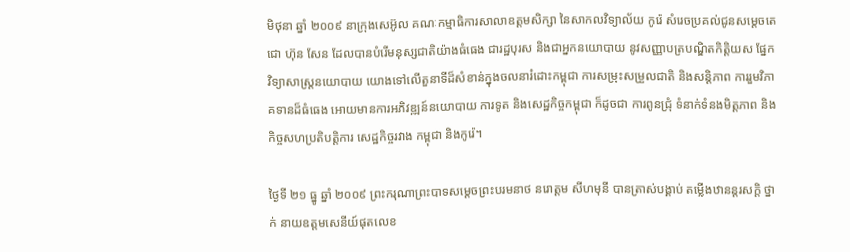មិថុនា ឆ្នាំ ២០០៩ នាក្រុងសេអ៊ូល គណៈកម្មាធិការសាលាឧត្តមសិក្សា នៃសាកលវិទ្យាល័យ កូរ៉េ សំរេចប្រគល់ជូនសម្តេចតេជោ ហ៊ុន សែន ដែលបានបំរើមនុស្សជាតិយ៉ាងធំធេង ជារដ្ឋបុរស និងជាអ្នកនយោបាយ នូវសញ្ញាបត្របណ្ឌិតកិត្តិយស ផ្នែកវិទ្យាសាស្ត្រនយោបាយ យោងទៅលើតួនាទីដ៏សំខាន់ក្នុងចលនារំដោះកម្ពុជា ការសម្រុះសម្រួលជាតិ និងសន្តិភាព ការរួមវិភាគទានដ៏ធំធេង អោយមានការអភិវឌ្ឍន៍នយោបាយ ការទូត និងសេដ្ឋកិច្ចកម្ពុជា ក៏ដូចជា ការពូនជ្រុំ ទំនាក់ទំនងមិត្តភាព និងកិច្ចសហប្រតិបត្តិការ សេដ្ឋកិច្ចរវាង កម្ពុជា និងកូរ៉េ។

ថ្ងៃទី ២១ ធ្នូ ឆ្នាំ ២០០៩ ព្រះករុណាព្រះបាទសម្តេចព្រះបរមនាថ នរោត្តម សីហមុនី បានត្រាស់បង្គាប់ តម្លើងឋានន្តរសក្តិ ថ្នាក់ នាយឧត្តមសេនីយ៍ផុតលេខ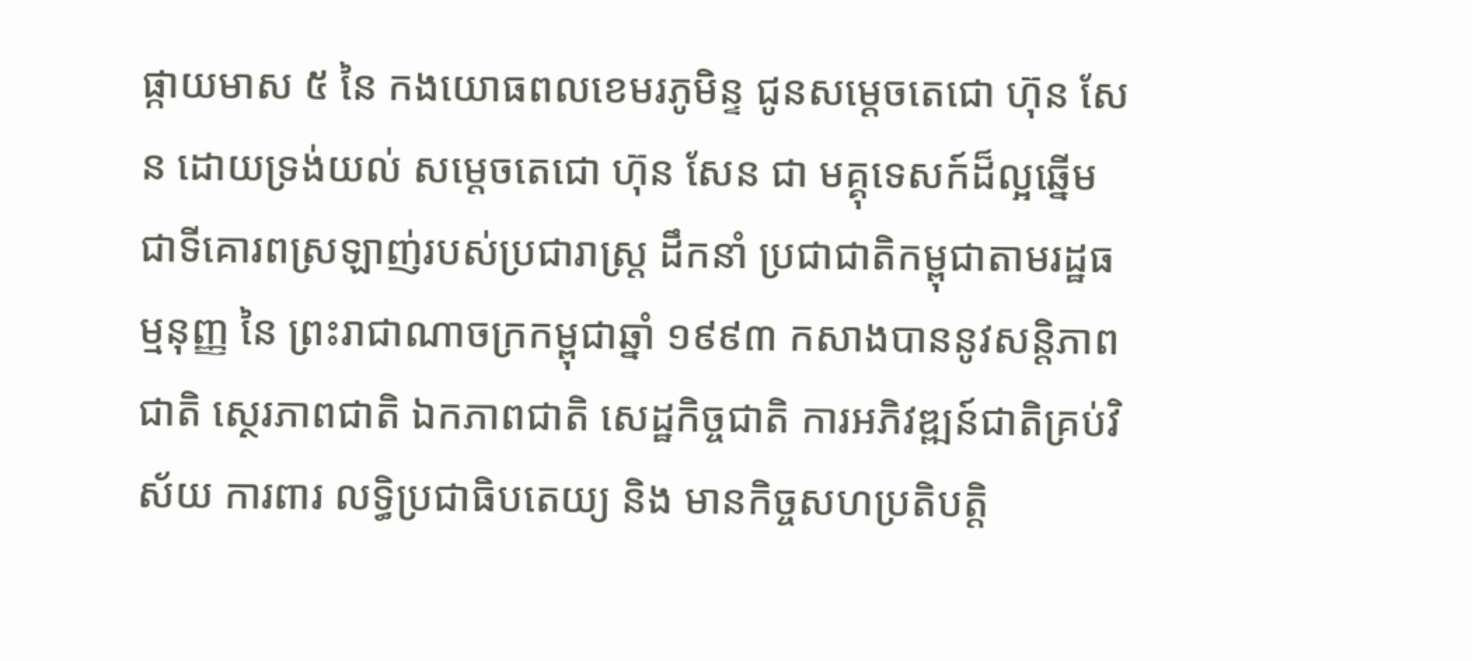ផ្កាយមាស ៥ នៃ កងយោធពលខេមរភូមិន្ទ ជូនសម្តេចតេជោ ហ៊ុន សែន ដោយទ្រង់យល់ សម្តេចតេជោ ហ៊ុន សែន ជា មគ្គុទេសក៍ដ៏ល្អឆ្នើម ជាទីគោរពស្រឡាញ់របស់ប្រជារាស្ត្រ ដឹកនាំ ប្រជាជាតិកម្ពុជាតាមរដ្ឋធម្មនុញ្ញ នៃ ព្រះរាជាណាចក្រកម្ពុជាឆ្នាំ ១៩៩៣ កសាងបាននូវសន្តិភាពជាតិ ស្ថេរភាពជាតិ ឯកភាពជាតិ សេដ្ឋកិច្ចជាតិ ការអភិវឌ្ឍន៍ជាតិគ្រប់វិស័យ ការពារ លទ្ធិប្រជាធិបតេយ្យ និង មានកិច្ចសហប្រតិបត្តិ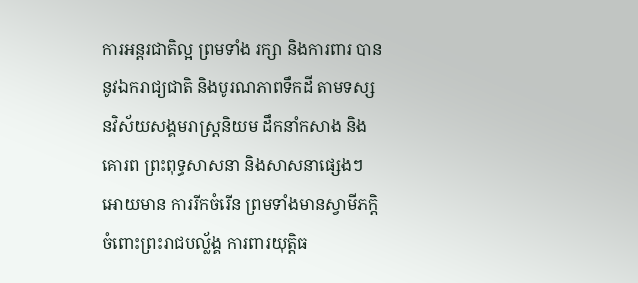ការអន្តរជាតិល្អ ព្រមទាំង រក្សា និងការពារ បាននូវឯករាជ្យជាតិ និងបូរណភាពទឹកដី តាមទស្សនវិស័យសង្គមរាស្រ្តនិយម ដឹកនាំកសាង និងគោរព ព្រះពុទ្ធសាសនា និងសាសនាផ្សេងៗ អោយមាន ការរីកចំរើន ព្រមទាំងមានស្វាមីភក្តិ ចំពោះព្រះរាជបល្ល័ង្គ ការពារយុត្តិធ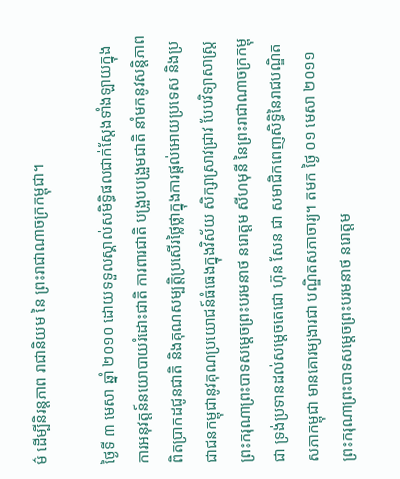ម៌ ដើម្បីនិរន្តភាព រាជានិយម នៃ ព្រះរាជាណាចក្រកម្ពុជា។

ថ្ងៃទី ៣ មេសា ឆ្នាំ ២០១០ ដោយទទួលស្គាល់សមិទ្ធិផលជាក់ស្តែងទាំងឡាយក្នុងការអនុវត្តន៍នយោបាយរំដោះជាតិ ការពារជាតិ បង្រួបបង្រួមជាតិ នាំមកនូវសន្តិភាពពិតប្រាកដជូនជាតិ និងគុណសម្បត្តិប្រសើរថ្លៃថ្លាក្នុងការផ្តល់អោយប្រទេស និងប្រជាជនកម្ពុជានូវគុណប្រយោជន៍ធំធេងក្នុងវិស័យ សិក្សាស្រាវជ្រាវ បែបវិទ្យាសាស្ត្រ ព្រះករុណាព្រះបាទសម្តេចព្រះបរមនាថ នរោត្តម សីហមុនី នៃព្រះរាជាណាចក្រកម្ពុជា ទ្រង់ប្រទានដល់សម្តេចតេជោ ហ៊ុន សែន ជា សមាជិកពេញសិទ្ធិនៃរាជបណ្ឌិតសភាកម្ពុជា មានគោរម្យងារជា បណ្ឌិតសភាចារ្យ។ តមក ថ្ងៃ ០១ មេសា ២០១១ ព្រះករុណាព្រះបាទសម្តេចព្រះបរមនាថ នរោត្តម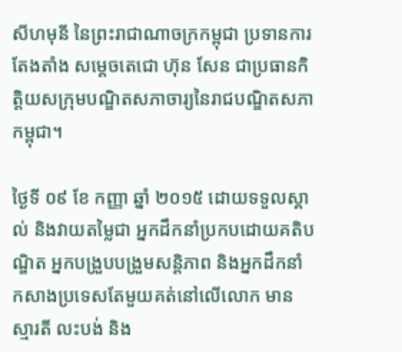សីហមុនី នៃព្រះរាជាណាចក្រកម្ពុជា ប្រទានការតែងតាំង សម្តេចតេជោ ហ៊ុន សែន ជាប្រធានកិត្តិយសក្រុមបណ្ឌិតសភាចារ្យនៃរាជបណ្ឌិតសភាកម្ពុជា។

ថ្ងៃទី ០៩ ខែ កញ្ញា ឆ្នាំ ២០១៥ ដោយទទួលស្គាល់ និងវាយតម្លៃជា អ្នកដឹកនាំប្រកបដោយគតិបណ្ឌិត អ្នកបង្រួបបង្រួមសន្តិភាព និងអ្នកដឹកនាំកសាងប្រទេសតែមួយគត់នៅលើលោក មានស្មារតី លះបង់ និង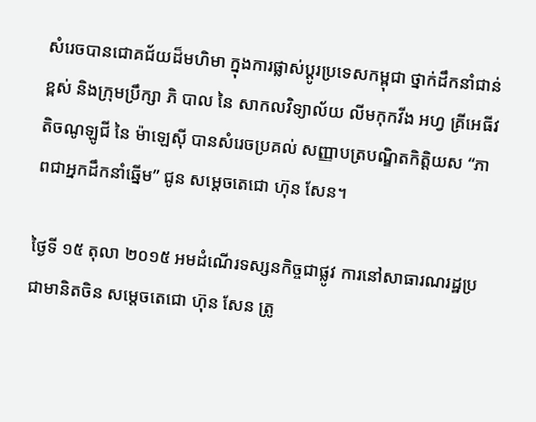សំរេចបានជោគជ័យដ៏មហិមា ក្នុងការផ្លាស់ប្តូរប្រទេសកម្ពុជា ថ្នាក់ដឹកនាំជាន់ខ្ពស់ និងក្រុមប្រឹក្សា ភិ បាល នៃ សាកលវិទ្យាល័យ លីមកុកវីង អហ្វ គ្រីអេធីវ តិចណូឡូជី នៃ ម៉ាឡេស៊ី បានសំរេចប្រគល់ សញ្ញាបត្របណ្ឌិតកិត្តិយស “ភាពជាអ្នកដឹកនាំឆ្នើម” ជូន សម្តេចតេជោ ហ៊ុន សែន។

ថ្ងៃទី ១៥ តុលា ២០១៥ អមដំណើរទស្សនកិច្ចជាផ្លូវ ការនៅសាធារណរដ្ឋប្រជាមានិតចិន សម្តេចតេជោ ហ៊ុន សែន ត្រូ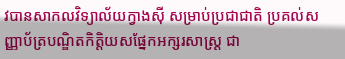វបានសាកលវិទ្យាល័យក្វាងស៊ី សម្រាប់ប្រជាជាតិ ប្រគល់សញ្ញាប័ត្របណ្ឌិតកិត្តិយសផ្នែកអក្សរសាស្ត្រ ជា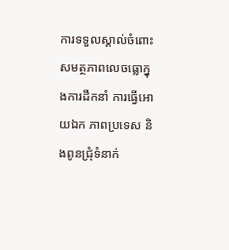ការទទួលស្គាល់ចំពោះ សមត្ថភាពលេចធ្លោក្នុងការដឹកនាំ ការធ្វើអោយឯក ភាពប្រទេស និងពូនជ្រុំទំនាក់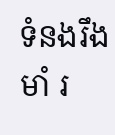ទំនងរឹងមាំ រ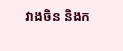វាងចិន និងក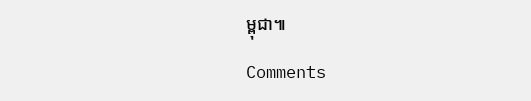ម្ពុជា៕

Comments